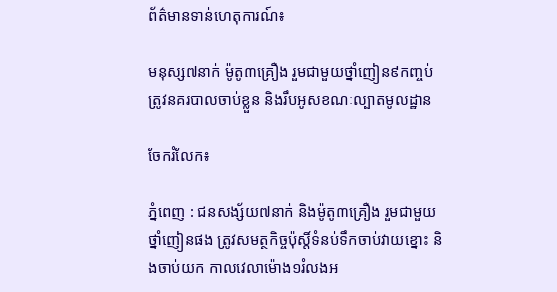ព័ត៌មានទាន់ហេតុការណ៍៖

មនុស្ស៧នាក់ ម៉ូតូ៣គ្រឿង រួមជាមួយថ្នាំញៀន៩កញ្ចប់ត្រូវនគរបាលចាប់ខ្លួន និងរឹបអូសខណៈល្បាតមូលដ្ឋាន

ចែករំលែក៖

ភ្នំពេញ : ជនសង្ស័យ៧នាក់ និងម៉ូតូ៣គ្រឿង រួមជាមួយថ្នាំញៀនផង ត្រូវសមត្ថកិច្ចប៉ុស្តិ៍ទំនប់ទឹកចាប់វាយខ្នោះ និងចាប់យក កាលវេលាម៉ោង១រំលងអ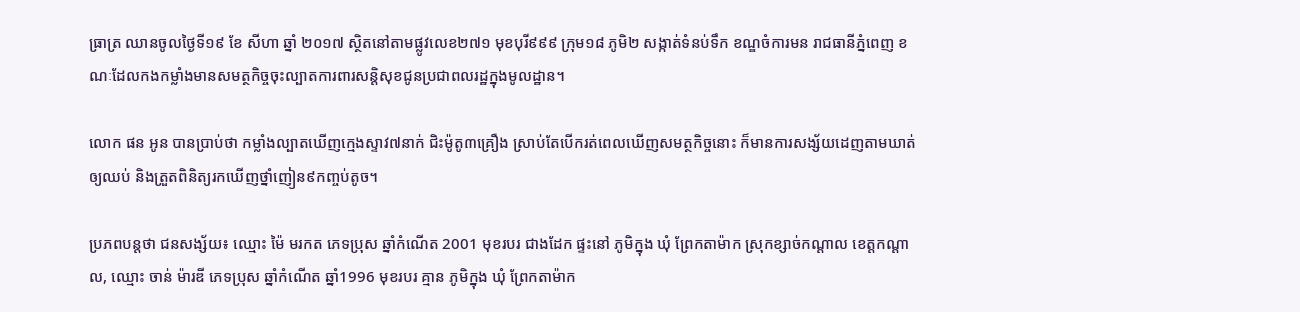ធ្រាត្រ ឈានចូលថ្ងៃទី១៩ ខែ សីហា ឆ្នាំ ២០១៧ ស្ថិតនៅតាមផ្លូវលេខ២៧១ មុខបុរី៩៩៩ ក្រុម១៨ ភូមិ២ សង្កាត់ទំនប់ទឹក ខណ្ឌចំការមន រាជធានីភ្នំពេញ ខណៈដែលកងកម្លាំងមានសមត្ថកិច្ចចុះល្បាតការពារសន្តិសុខជូនប្រជាពលរដ្ឋក្នុងមូលដ្ឋាន។

លោក ផន អូន បានប្រាប់ថា កម្លាំងល្បាតឃើញក្មេងស្ទាវ៧នាក់ ជិះម៉ូតូ៣គ្រឿង ស្រាប់តែបើករត់ពេលឃើញសមត្ថកិច្ចនោះ ក៏មានការសង្ស័យដេញតាមឃាត់ឲ្យឈប់ និងត្រួតពិនិត្យរកឃើញថ្នាំញៀន៩កញ្ចប់តូច។

ប្រភពបន្តថា ជនសង្ស័យ៖ ឈ្មោះ ម៉ៃ មរកត ភេទប្រុស ឆ្នាំកំណើត 2001 មុខរបរ ជាងដែក ផ្ទះនៅ ភូមិក្នុង ឃុំ ព្រែកតាម៉ាក ស្រុកខ្សាច់កណ្តាល ខេត្តកណ្តាល, ឈ្មោះ ចាន់ ម៉ារឌី ភេទប្រុស ឆ្នាំកំណើត ឆ្នាំ1996 មុខរបរ គ្មាន ភូមិក្នុង ឃុំ ព្រែកតាម៉ាក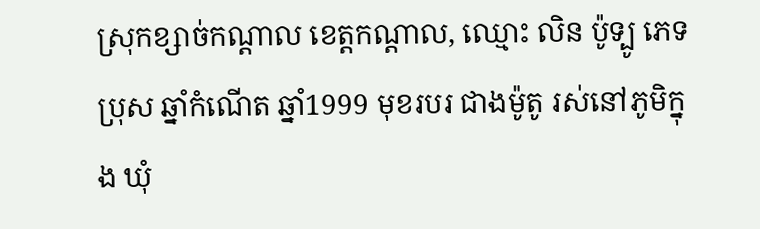ស្រុកខ្សាច់កណ្តាល ខេត្តកណ្តាល, ឈ្មោះ លិន ប៉ូទ្បូ ភេទប្រុស ឆ្នាំកំណើត ឆ្នាំ1999 មុខរបរ ជាងម៉ូតូ រស់នៅភូមិក្នុង ឃុំ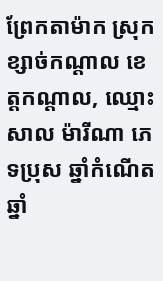ព្រែកតាម៉ាក ស្រុកខ្សាច់កណ្តាល ខេត្តកណ្តាល, ឈ្មោះ សាល ម៉ារីណា ភេទប្រុស ឆ្នាំកំណើត ឆ្នាំ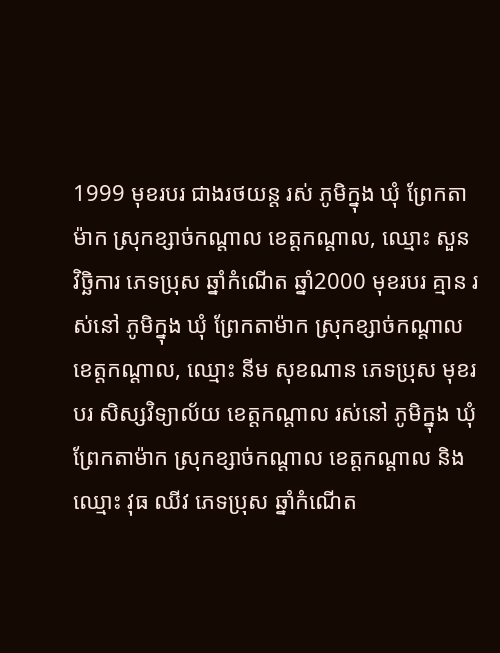1999 មុខរបរ ជាងរថយន្ត រស់ ភូមិក្នុង ឃុំ ព្រែកតាម៉ាក ស្រុកខ្សាច់កណ្តាល ខេត្តកណ្តាល, ឈ្មោះ សួន វិច្ឆិការ ភេទប្រុស ឆ្នាំកំណើត ឆ្នាំ2000 មុខរបរ គ្មាន រស់នៅ ភូមិក្នុង ឃុំ ព្រែកតាម៉ាក ស្រុកខ្សាច់កណ្តាល ខេត្តកណ្តាល, ឈ្មោះ នីម សុខណាន ភេទប្រុស មុខរបរ សិស្សវិទ្យាល័យ ខេត្តកណ្តាល រស់នៅ ភូមិក្នុង ឃុំ ព្រែកតាម៉ាក ស្រុកខ្សាច់កណ្តាល ខេត្តកណ្តាល និង
ឈ្មោះ វុធ ឈីវ ភេទប្រុស ឆ្នាំកំណើត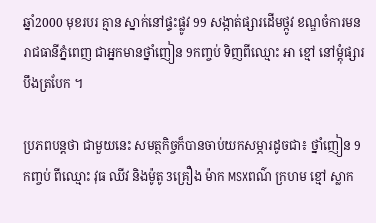ឆ្នាំ2000 មុខរបរ គ្មាន ស្នាក់នៅផ្ទះផ្លូវ 99 សង្កាត់ផ្សារដើមថ្កូវ ខណ្ឌចំការមន រាជធានីភ្នំពេញ ជាអ្នកមានថ្នាំញៀន 9កញ្ចប់ ទិញពីឈ្មោះ អា ខ្មៅ នៅម្តុំផ្សារ បឹងត្របែក ។

ប្រភពបន្តថា ជាមួយនេះ សមត្ថកិច្ចក៏បានចាប់យកសម្ភារដូចជា៖ ថ្នាំញៀន 9កញ្ចប់ ពីឈ្មោះ វុធ ឈីវ និងម៉ូតូ 3គ្រឿង ម៉ាក MSXពណ៌ ក្រហម ខ្មៅ ស្លាក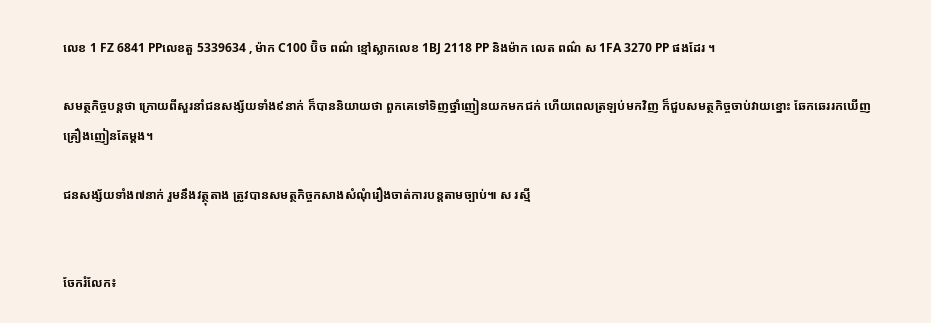លេខ 1 FZ 6841 PPលេខតួ 5339634 , ម៉ាក C100 ប៊ិច ពណ៌ ខ្មៅស្លាកលេខ 1BJ 2118 PP និងម៉ាក លេត ពណ៌ ស 1FA 3270 PP ផងដែរ ។

សមត្ថកិច្ចបន្តថា ក្រោយពីសួរនាំជនសង្ស័យទាំង៩នាក់ ក៏បាននិយាយថា ពួកគេទៅទិញថ្នាំញៀនយកមកជក់ ហើយពេលត្រឡប់មកវិញ ក៏ជួបសមត្ថកិច្ចចាប់វាយខ្នោះ ឆែកឆេររកឃើញគ្រឿងញៀនតែម្តង។

ជនសង្ស័យទាំង៧នាក់ រួមនឹងវត្ថុតាង ត្រូវបានសមត្ថកិច្ចកសាងសំណុំរឿងចាត់ការបន្តតាមច្បាប់៕ ស រស្មី


ចែករំលែក៖